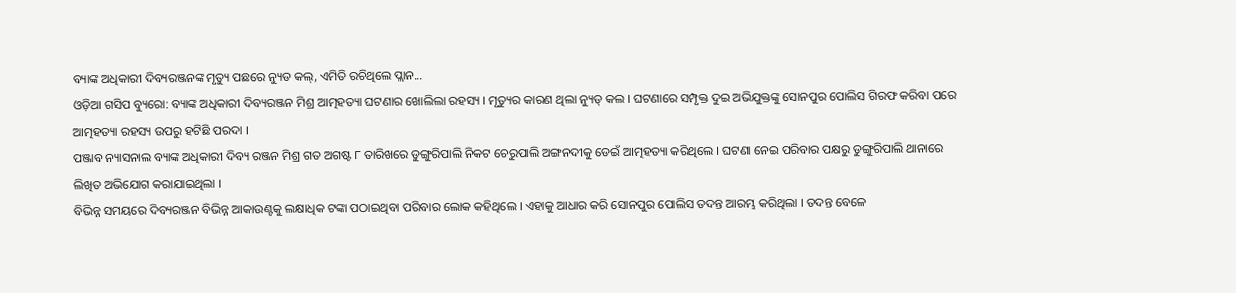ବ୍ୟାଙ୍କ ଅଧିକାରୀ ଦିବ୍ୟରଞ୍ଜନଙ୍କ ମୃତ୍ୟୁ ପଛରେ ନ୍ୟୁଡ କଲ୍, ଏମିତି ରଚିଥିଲେ ପ୍ଲାନ...
ଓଡ଼ିଆ ଗସିପ ବ୍ୟୁରୋ: ବ୍ୟାଙ୍କ ଅଧିକାରୀ ଦିବ୍ୟରଞ୍ଜନ ମିଶ୍ର ଆତ୍ମହତ୍ୟା ଘଟଣାର ଖୋଲିଲା ରହସ୍ୟ । ମୃତ୍ୟୁର କାରଣ ଥିଲା ନ୍ୟୁଡ୍ କଲ । ଘଟଣାରେ ସମ୍ପୃକ୍ତ ଦୁଇ ଅଭିଯୁକ୍ତଙ୍କୁ ସୋନପୁର ପୋଲିସ ଗିରଫ କରିବା ପରେ ଆତ୍ମହତ୍ୟା ରହସ୍ୟ ଉପରୁ ହଟିଛି ପରଦା ।
ପଞ୍ଜାବ ନ୍ୟାସନାଲ ବ୍ୟାଙ୍କ ଅଧିକାରୀ ଦିବ୍ୟ ରଞ୍ଜନ ମିଶ୍ର ଗତ ଅଗଷ୍ଟ ୮ ତାରିଖରେ ଡୁଙ୍ଗୁରିପାଲି ନିକଟ ଚେରୁପାଲି ଅଙ୍ଗନଦୀକୁ ଡେଇଁ ଆତ୍ମହତ୍ୟା କରିଥିଲେ । ଘଟଣା ନେଇ ପରିବାର ପକ୍ଷରୁ ଡୁଙ୍ଗୁରିପାଲି ଥାନାରେ ଲିଖିତ ଅଭିଯୋଗ କରାଯାଇଥିଲା ।
ବିଭିନ୍ନ ସମୟରେ ଦିବ୍ୟରଞ୍ଜନ ବିଭିନ୍ନ ଆକାଉଣ୍ଟକୁ ଲକ୍ଷାଧିକ ଟଙ୍କା ପଠାଇଥିବା ପରିବାର ଲୋକ କହିଥିଲେ । ଏହାକୁ ଆଧାର କରି ସୋନପୁର ପୋଲିସ ତଦନ୍ତ ଆରମ୍ଭ କରିଥିଲା । ତଦନ୍ତ ବେଳେ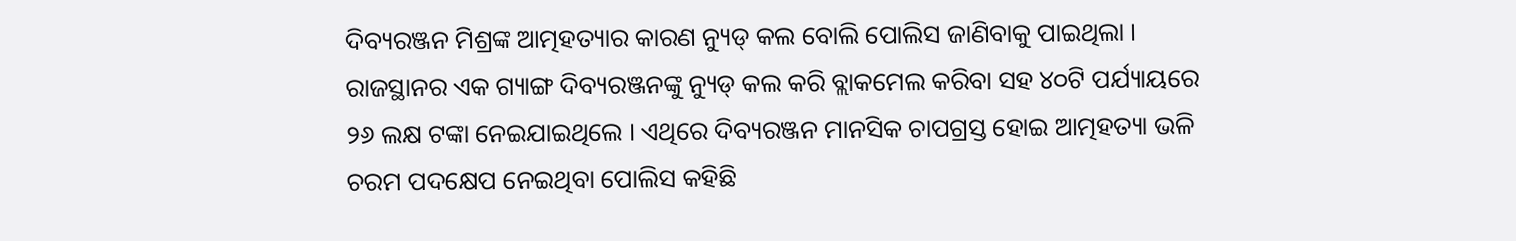ଦିବ୍ୟରଞ୍ଜନ ମିଶ୍ରଙ୍କ ଆତ୍ମହତ୍ୟାର କାରଣ ନ୍ୟୁଡ୍ କଲ ବୋଲି ପୋଲିସ ଜାଣିବାକୁ ପାଇଥିଲା ।
ରାଜସ୍ଥାନର ଏକ ଗ୍ୟାଙ୍ଗ ଦିବ୍ୟରଞ୍ଜନଙ୍କୁ ନ୍ୟୁଡ୍ କଲ କରି ବ୍ଲାକମେଲ କରିବା ସହ ୪୦ଟି ପର୍ଯ୍ୟାୟରେ ୨୬ ଲକ୍ଷ ଟଙ୍କା ନେଇଯାଇଥିଲେ । ଏଥିରେ ଦିବ୍ୟରଞ୍ଜନ ମାନସିକ ଚାପଗ୍ରସ୍ତ ହୋଇ ଆତ୍ମହତ୍ୟା ଭଳି ଚରମ ପଦକ୍ଷେପ ନେଇଥିବା ପୋଲିସ କହିଛି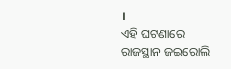।
ଏହି ଘଟଣାରେ ରାଜସ୍ଥାନ ଜଇରୋଲି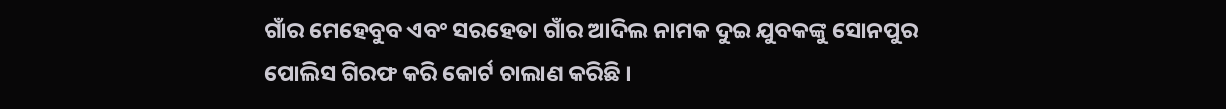ଗାଁର ମେହେବୁବ ଏବଂ ସରହେତା ଗାଁର ଆଦିଲ ନାମକ ଦୁଇ ଯୁବକଙ୍କୁ ସୋନପୁର ପୋଲିସ ଗିରଫ କରି କୋର୍ଟ ଚାଲାଣ କରିଛି ।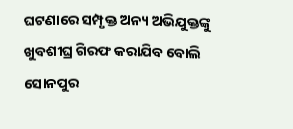ଘଟଣାରେ ସମ୍ପୃକ୍ତ ଅନ୍ୟ ଅଭିଯୁକ୍ତଙ୍କୁ ଖୁବଶୀଘ୍ର ଗିରଫ କରାଯିବ ବୋଲି ସୋନପୁର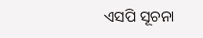ଏସପି ସୂଚନା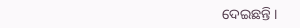ଦେଇଛନ୍ତି ।